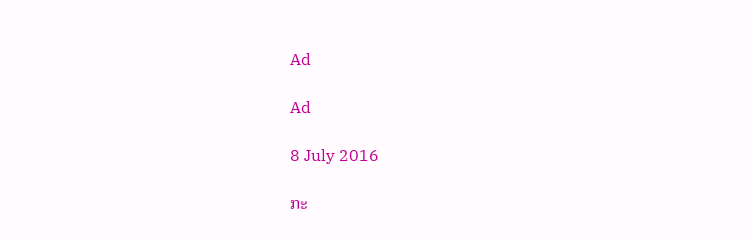Ad

Ad

8 July 2016

ກະ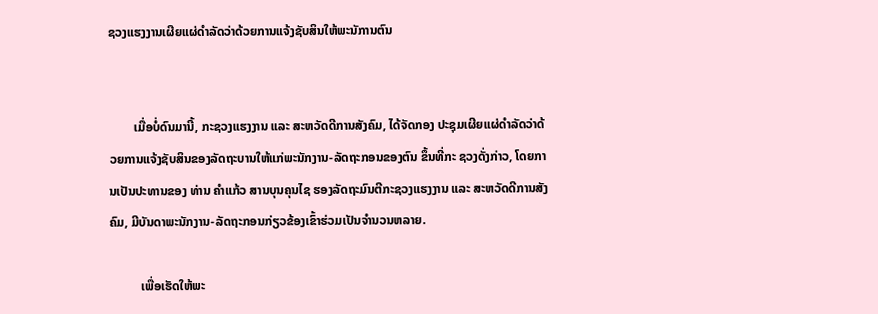ຊວງແຮງງານເຜີຍແຜ່ດຳລັດວ່າດ້ວຍການແຈ້ງຊັບສິນໃຫ້ພະນັການຕົນ


        ເມື່ອບໍ່ດົນມານີ້, ກະຊວງແຮງງານ ແລະ ສະຫວັດດີການສັງຄົມ, ໄດ້ຈັດກອງ ປະຊຸມເຜີຍແຜ່ດຳລັດວ່າດ້ວຍການແຈ້ງຊັບສິນຂອງລັດຖະບານໃຫ້ແກ່ພະນັກງານ-ລັດຖະກອນຂອງຕົນ ຂຶ້ນທີ່ກະ ຊວງດັ່ງກ່າວ, ໂດຍການເປັນປະທານຂອງ ທ່ານ ຄຳແກ້ວ ສານບຸນຄຸນໄຊ ຮອງລັດຖະມົນຕີກະຊວງແຮງງານ ແລະ ສະຫວັດດີການສັງຄົມ, ມີບັນດາພະນັກງານ-ລັດຖະກອນກ່ຽວຂ້ອງເຂົ້າຮ່ວມເປັນຈຳນວນຫລາຍ.

          ເພື່ອເຮັດໃຫ້ພະ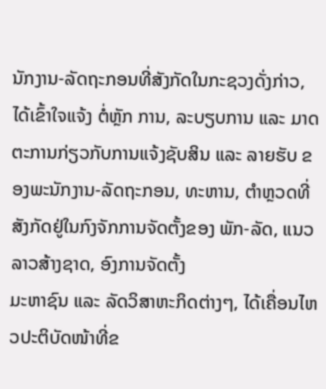ນັກງານ-ລັດຖະກອນທີ່ສັງກັດໃນກະຊວງດັ່ງກ່າວ, ໄດ້ເຂົ້າໃຈແຈ້ງ ຕໍ່ຫຼັກ ການ, ລະບຽບການ ແລະ ມາດຕະການກ່ຽວກັບການແຈ້ງຊັບສິນ ແລະ ລາຍຮັບ ຂອງພະນັກງານ-ລັດຖະກອນ, ທະຫານ, ຕຳຫຼວດທີ່ສັງກັດຢູ່ໃນກົງຈັກການຈັດຕັ້ງຂອງ ພັກ-ລັດ, ແນວລາວສ້າງຊາດ, ອົງການຈັດຕັ້ງ
ມະຫາຊົນ ແລະ ລັດວິສາຫະກິດຕ່າງໆ, ໄດ້ເຄື່ອນໄຫວປະຕິບັດໜ້າທີ່ຂ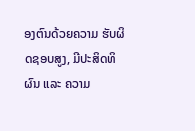ອງຕົນດ້ວຍຄວາມ ຮັບຜິດຊອບສູງ, ມີປະສິດທິຜົນ ແລະ ຄວາມ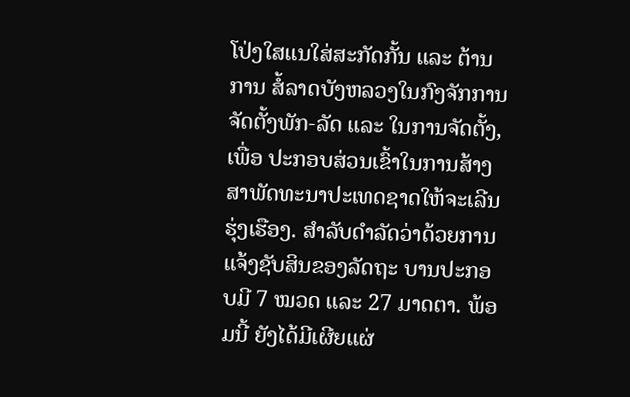ໂປ່ງໃສແນໃສ່ສະກັດກັ້ນ ແລະ ຕ້ານການ ສໍ້ລາດບັງຫລວງໃນກົງຈັກການຈັດຕັ້ງພັກ-ລັດ ແລະ ໃນການຈັດຕັ້ງ, ເພື່ອ ປະກອບສ່ວນເຂົ້າໃນການສ້າງ ສາພັດທະນາປະເທດຊາດໃຫ້ຈະເລີນຮຸ່ງເຮືອງ. ສຳລັບດຳລັດວ່າດ້ວຍການແຈ້ງຊັບສິນຂອງລັດຖະ ບານປະກອບມີ 7 ໝວດ ແລະ 27 ມາດຕາ. ພ້ອມນີ້ ຍັງໄດ້ມີເຜີຍແຜ່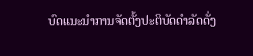ບົດແນະນຳການຈັດຕັ້ງປະຕິບັດດຳລັດດັ່ງ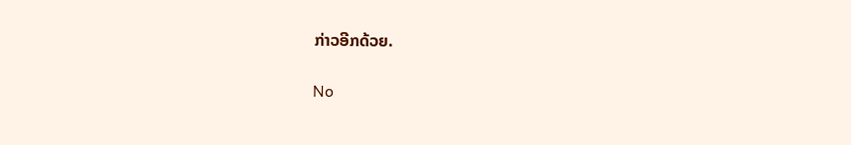ກ່າວອີກດ້ວຍ.

No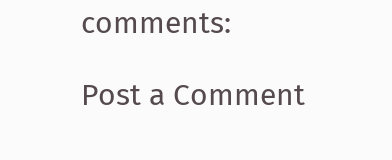comments:

Post a Comment